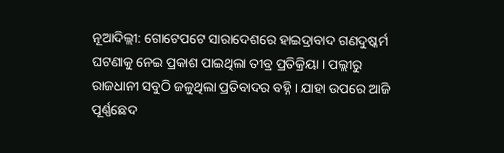ନୂଆଦିଲ୍ଲୀ: ଗୋଟେପଟେ ସାରାଦେଶରେ ହାଇଦ୍ରାବାଦ ଗଣଦୁଷ୍କର୍ମ ଘଟଣାକୁ ନେଇ ପ୍ରକାଶ ପାଇଥିଲା ତୀବ୍ର ପ୍ରତିକ୍ରିୟା । ପଲ୍ଲୀରୁ ରାଜଧାନୀ ସବୁଠି ଜଳୁଥିଲା ପ୍ରତିବାଦର ବହ୍ନି । ଯାହା ଉପରେ ଆଜି ପୂର୍ଣ୍ଣଛେଦ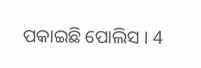ପକାଇଛି ପୋଲିସ । 4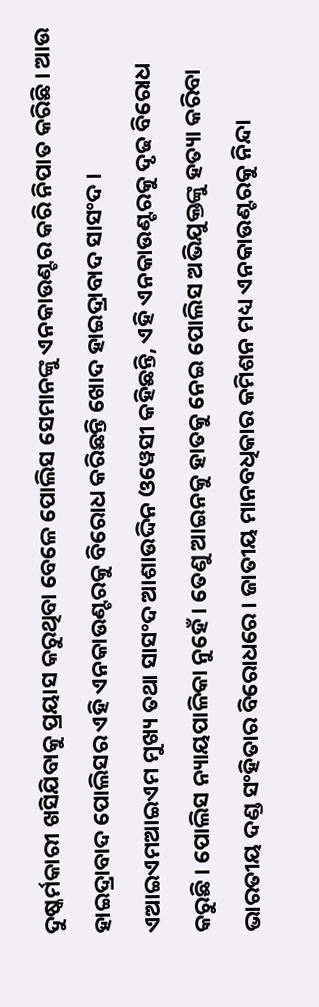ଦୁଷ୍କର୍ମକାରୀ ଖସିଯିବାକୁ ପ୍ରୟାସ କରୁଥିବା ବେଳେ ପୋଲିସ ସେମାନଙ୍କୁ ଏନକାଉଣ୍ଟର କରି ନିପାତ କରିଛି । ଆଉ ହାଇଦ୍ରାବାଦ ପୋଲିସର ଏହି ଏନକାଉଣ୍ଟରକୁ ବିରୋଧ କରିଛନ୍ତି ଖୋଦ ହାଇଦ୍ରାବାଦ ସାସଂଦ ।
ଏଆଇଏମଆଇଏମ ମୁଖ୍ୟ ତଥା ସାସଂଦ ଆଶାଉଦ୍ଦିନ ଓୱେସୀ କହିଛନ୍ତି, ଏହି ଏନକାଉଣ୍ଟରକୁ ଦୃଢ ବିରୋଧ କରୁଛି । ପୋଲିସ ନ୍ୟାୟପାଳିକା ନୁହେଁ । ତେଣୁ ଆଇନକୁ ହାତକୁ ନେଇ ପୋଲିସ ଅଭିଯୁକ୍ତଙ୍କୁ ହତ୍ୟା କରିବା ଭାରତୀୟ ଦଣ୍ଡ ସଂହିତାର ବିରୋଧରେ । ଜାତୀୟ ମାନବଧିକାର କମିଶନ ମଧ୍ୟ ଏନକାଉଣ୍ଟରକୁ ନିନ୍ଦା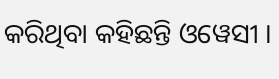କରିଥିବା କହିଛନ୍ତି ଓୱେସୀ ।